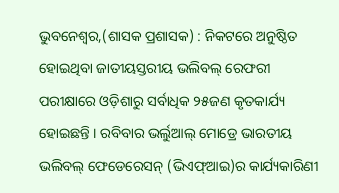ଭୁବନେଶ୍ୱର,(ଶାସକ ପ୍ରଶାସକ) : ନିକଟରେ ଅନୁଷ୍ଠିତ ହୋଇଥିବା ଜାତୀୟସ୍ତରୀୟ ଭଲିବଲ୍ ରେଫରୀ ପରୀକ୍ଷାରେ ଓଡ଼ିଶାରୁ ସର୍ବାଧିକ ୨୫ଜଣ କୃତକାର୍ଯ୍ୟ ହୋଇଛନ୍ତି । ରବିବାର ଭର୍ଲୁଆଲ୍ ମୋଡ୍ରେ ଭାରତୀୟ ଭଲିବଲ୍ ଫେଡେରେସନ୍ (ଭିଏଫ୍ଆଇ)ର କାର୍ଯ୍ୟକାରିଣୀ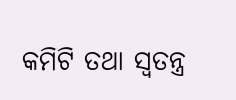କମିଟି ତଥା ସ୍ୱତନ୍ତ୍ର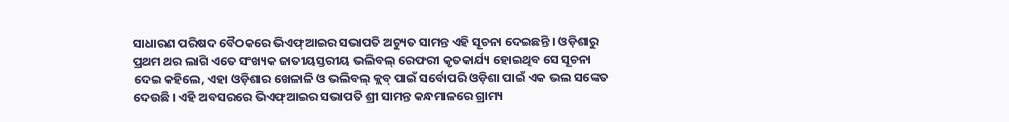ସାଧାରଣ ପରିଷଦ ବୈଠକରେ ଭିଏଫ୍ଆଇର ସଭାପତି ଅଚ୍ୟୁତ ସାମନ୍ତ ଏହି ସୂଚନା ଦେଇଛନ୍ତି । ଓଡ଼ିଶାରୁ ପ୍ରଥମ ଥର ଲାଗି ଏତେ ସଂଖ୍ୟକ ଜାତୀୟସ୍ତରୀୟ ଭଲିବଲ୍ ରେଫରୀ କୃତକାର୍ଯ୍ୟ ହୋଇଥିବ ସେ ସୂଚନା ଦେଇ କହିଲେ, ଏହା ଓଡ଼ିଶାର ଖେଳାଳି ଓ ଭଲିବଲ୍ କ୍ଲବ୍ ପାଇଁ ସର୍ବୋପରି ଓଡ଼ିଶା ପାଇଁ ଏକ ଭଲ ସଙ୍କେତ ଦେଉଛି । ଏହି ଅବସରରେ ଭିଏଫ୍ଆଇର ସଭାପତି ଶ୍ରୀ ସାମନ୍ତ କନ୍ଧମାଳରେ ଗ୍ରାମ୍ୟ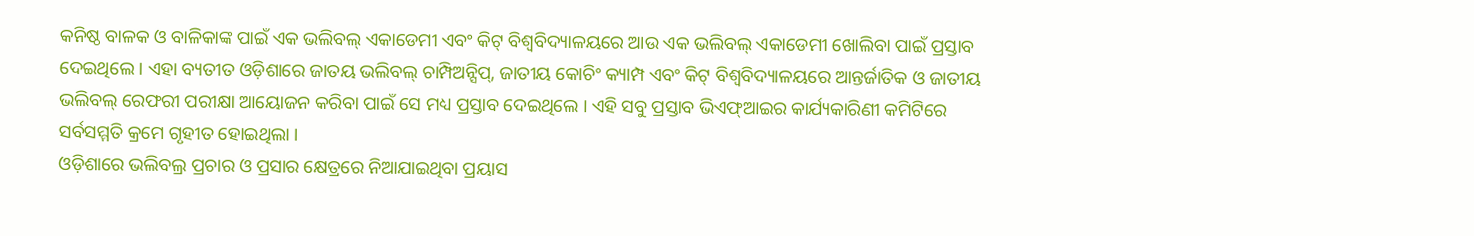କନିଷ୍ଠ ବାଳକ ଓ ବାଳିକାଙ୍କ ପାଇଁ ଏକ ଭଲିବଲ୍ ଏକାଡେମୀ ଏବଂ କିଟ୍ ବିଶ୍ୱବିଦ୍ୟାଳୟରେ ଆଉ ଏକ ଭଲିବଲ୍ ଏକାଡେମୀ ଖୋଲିବା ପାଇଁ ପ୍ରସ୍ତାବ ଦେଇଥିଲେ । ଏହା ବ୍ୟତୀତ ଓଡ଼ିଶାରେ ଜାତୟ ଭଲିବଲ୍ ଚାମ୍ପିଅନ୍ସିପ୍, ଜାତୀୟ କୋଚିଂ କ୍ୟାମ୍ପ ଏବଂ କିଟ୍ ବିଶ୍ୱବିଦ୍ୟାଳୟରେ ଆନ୍ତର୍ଜାତିକ ଓ ଜାତୀୟ ଭଲିବଲ୍ ରେଫରୀ ପରୀକ୍ଷା ଆୟୋଜନ କରିବା ପାଇଁ ସେ ମଧ୍ୟ ପ୍ରସ୍ତାବ ଦେଇଥିଲେ । ଏହି ସବୁ ପ୍ରସ୍ତାବ ଭିଏଫ୍ଆଇର କାର୍ଯ୍ୟକାରିଣୀ କମିଟିରେ ସର୍ବସମ୍ମତି କ୍ରମେ ଗୃହୀତ ହୋଇଥିଲା ।
ଓଡ଼ିଶାରେ ଭଲିବଲ୍ର ପ୍ରଚାର ଓ ପ୍ରସାର କ୍ଷେତ୍ରରେ ନିଆଯାଇଥିବା ପ୍ରୟାସ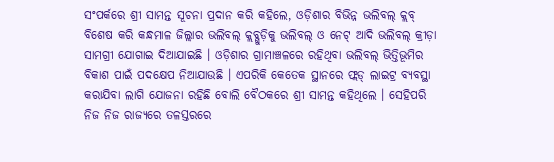ସଂପର୍କରେ ଶ୍ରୀ ସାମନ୍ତ ସୂଚନା ପ୍ରଦାନ କରି କହିଲେ, ଓଡ଼ିଶାର ବିଭିନ୍ନ ଭଲିବଲ୍ କ୍ଲବ୍ ବିଶେଷ କରି କନ୍ଧମାଳ ଜିଲ୍ଲାର ଭଲିବଲ୍ କ୍ଲବ୍ଗୁଡ଼ିକୁ ଭଲିବଲ୍ ଓ ନେଟ୍ ଆଦି ଭଲିବଲ୍ କ୍ରୀଡ଼ା ସାମଗ୍ରୀ ଯୋଗାଇ ଦିଆଯାଇଛି । ଓଡ଼ିଶାର ଗ୍ରାମାଞ୍ଚଳରେ ରହିଥିବା ଭଲିବଲ୍ ଭିତ୍ତିଭୂମିର ବିକାଶ ପାଇଁ ପଦକ୍ଷେପ ନିଆଯାଉଛି । ଏପରିକି କେତେକ ସ୍ଥାନରେ ଫ୍ଲଡ୍ ଲାଇଟ୍ର ବ୍ୟବସ୍ଥା କରାଯିବା ଲାଗି ଯୋଜନା ରହିଛି ବୋଲି ବୈଠକରେ ଶ୍ରୀ ସାମନ୍ତ କହିଥିଲେ । ସେହିପରି ନିଜ ନିଜ ରାଜ୍ୟରେ ତଳସ୍ତରରେ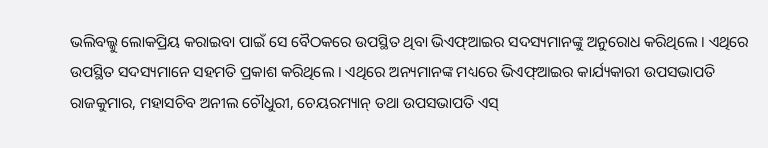ଭଲିବଲ୍କୁ ଲୋକପ୍ରିୟ କରାଇବା ପାଇଁ ସେ ବୈଠକରେ ଉପସ୍ଥିତ ଥିବା ଭିଏଫ୍ଆଇର ସଦସ୍ୟମାନଙ୍କୁ ଅନୁରୋଧ କରିଥିଲେ । ଏଥିରେ ଉପସ୍ଥିତ ସଦସ୍ୟମାନେ ସହମତି ପ୍ରକାଶ କରିଥିଲେ । ଏଥିରେ ଅନ୍ୟମାନଙ୍କ ମଧ୍ୟରେ ଭିଏଫ୍ଆଇର କାର୍ଯ୍ୟକାରୀ ଉପସଭାପତି ରାଜକୁମାର, ମହାସଚିବ ଅନୀଲ ଚୌଧୁରୀ, ଚେୟରମ୍ୟାନ୍ ତଥା ଉପସଭାପତି ଏସ୍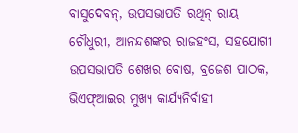ବାସୁଦେବନ୍, ଉପସଭାପତି ରଥିନ୍ ରାୟ ଚୌଧୁରୀ, ଆନନ୍ଦଶଙ୍କର ରାଜହଂସ, ସହଯୋଗୀ ଉପସଭାପତି ଶେଖର ବୋଷ, ବ୍ରଜେଶ ପାଠକ, ଭିଏଫ୍ଆଇର ମୁଖ୍ୟ କାର୍ଯ୍ୟନିର୍ବାହୀ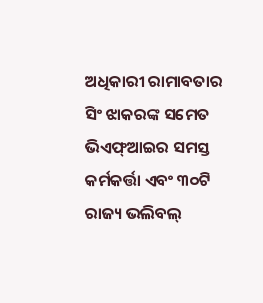ଅଧିକାରୀ ରାମାବତାର ସିଂ ଝାକରଙ୍କ ସମେତ ଭିଏଫ୍ଆଇର ସମସ୍ତ କର୍ମକର୍ତ୍ତା ଏବଂ ୩୦ଟି ରାଜ୍ୟ ଭଲିବଲ୍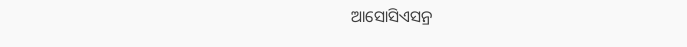ଆସୋସିଏସନ୍ର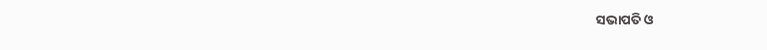ସଭାପତି ଓ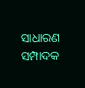ସାଧାରଣ ସମ୍ପାଦକ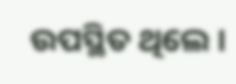ଉପସ୍ଥିତ ଥିଲେ ।